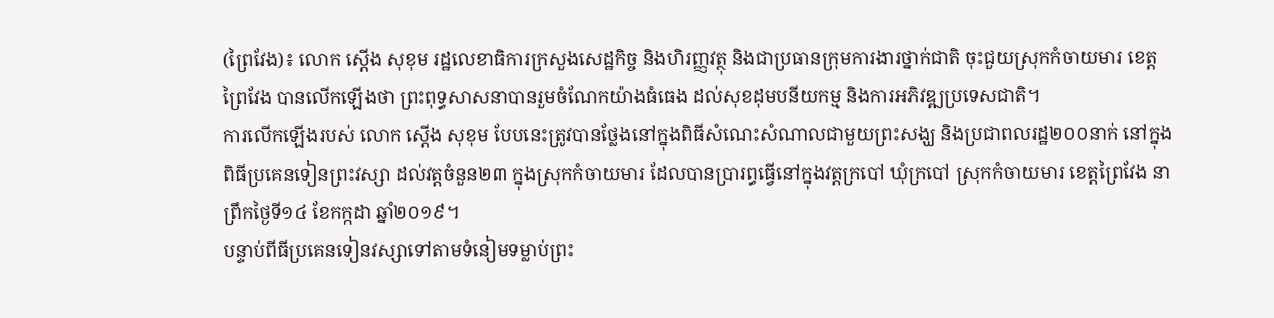(ព្រៃវែង)៖ លោក ស្តើង សុខុម រដ្ឋលេខាធិការក្រសួងសេដ្ឋកិច្ច និងហិរញ្ញវត្ថុ និងជាប្រធានក្រុមការងារថ្នាក់ជាតិ ចុះជួយស្រុកកំចាយមារ ខេត្តព្រៃវែង បានលើកឡើងថា ព្រះពុទ្ធសាសនាបានរួមចំណែកយ៉ាងធំធេង ដល់សុខដុមបនីយកម្ម និងការអភិវឌ្ឍប្រទេសជាតិ។
ការលើកឡើងរបស់ លោក ស្តើង សុខុម បែបនេះត្រូវបានថ្លែងនៅក្នុងពិធីសំណេះសំណាលជាមួយព្រះសង្ឃ និងប្រជាពលរដ្ឋ២០០នាក់ នៅក្នុងពិធីប្រគេនទៀនព្រះវស្សា ដល់វត្តចំនួន២៣ ក្នុងស្រុកកំចាយមារ ដែលបានប្រារព្ធធ្វើនៅក្នុងវត្តក្របៅ ឃុំក្របៅ ស្រុកកំចាយមារ ខេត្តព្រៃវែង នាព្រឹកថ្ងៃទី១៤ ខែកក្កដា ឆ្នាំ២០១៩។
បន្ទាប់ពីធីប្រគេនទៀនវស្សាទៅតាមទំនៀមទម្លាប់ព្រះ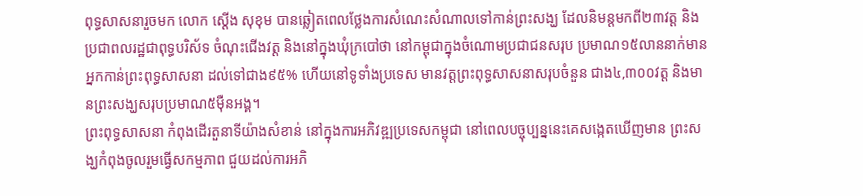ពុទ្ធសាសនារួចមក លោក ស្តើង សុខុម បានឆ្លៀតពេលថ្លែងការសំណេះសំណាលទៅកាន់ព្រះសង្ឃ ដែលនិមន្តមកពី២៣វត្ត និងប្រជាពលរដ្ឋជាពុទ្ធបរិស័ទ ចំណុះជើងវត្ត និងនៅក្នុងឃុំក្របៅថា នៅកម្ពុជាក្នុងចំណោមប្រជាជនសរុប ប្រមាណ១៥លាននាក់មាន អ្នកកាន់ព្រះពុទ្ធសាសនា ដល់ទៅជាង៩៥% ហើយនៅទូទាំងប្រទេស មានវត្តព្រះពុទ្ធសាសនាសរុបចំនួន ជាង៤,៣០០វត្ត និងមានព្រះសង្ឃសរុបប្រមាណ៥ម៉ឺនអង្គ។
ព្រះពុទ្ធសាសនា កំពុងដើរតួនាទីយ៉ាងសំខាន់ នៅក្នុងការអភិវឌ្ឍប្រទេសកម្ពុជា នៅពេលបច្ចុប្បន្ននេះគេសង្កេតឃើញមាន ព្រះសង្ឃកំពុងចូលរួមធ្វើសកម្មភាព ជួយដល់ការអភិ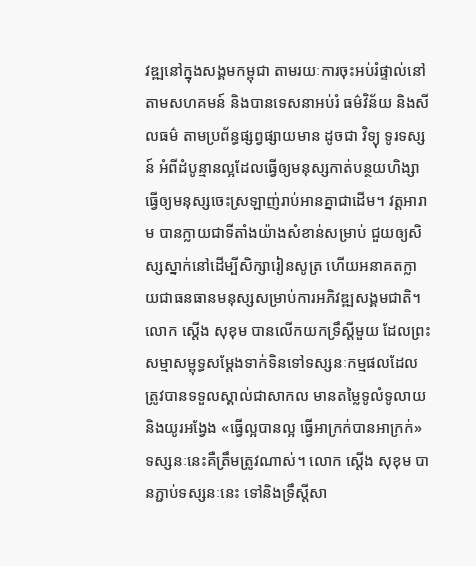វឌ្ឍនៅក្នុងសង្គមកម្ពុជា តាមរយៈការចុះអប់រំផ្ទាល់នៅតាមសហគមន៍ និងបានទេសនាអប់រំ ធម៌វិន័យ និងសីលធម៌ តាមប្រព័ន្ធផ្សព្វផ្សាយមាន ដូចជា វិទ្យុ ទូរទស្សន៍ អំពីដំបូន្មានល្អដែលធ្វើឲ្យមនុស្សកាត់បន្ថយហិង្សា ធ្វើឲ្យមនុស្សចេះស្រឡាញ់រាប់អានគ្នាជាដើម។ វត្តអារាម បានក្លាយជាទីតាំងយ៉ាងសំខាន់សម្រាប់ ជួយឲ្យសិស្សស្នាក់នៅដើម្បីសិក្សារៀនសូត្រ ហើយអនាគតក្លាយជាធនធានមនុស្សសម្រាប់ការអភិវឌ្ឍសង្គមជាតិ។
លោក ស្ដើង សុខុម បានលើកយកទ្រឹស្ដីមួយ ដែលព្រះសម្មាសម្ពុទ្ធសម្ដែងទាក់ទិនទៅទស្សនៈកម្មផលដែលត្រូវបានទទួលស្គាល់ជាសាកល មានតម្លៃទូលំទូលាយ និងយូរអង្វែង «ធ្វើល្អបានល្អ ធ្វើអាក្រក់បានអាក្រក់» ទស្សនៈនេះគឺត្រឹមត្រូវណាស់។ លោក ស្តើង សុខុម បានភ្ជាប់ទស្សនៈនេះ ទៅនិងទ្រឹស្តីសា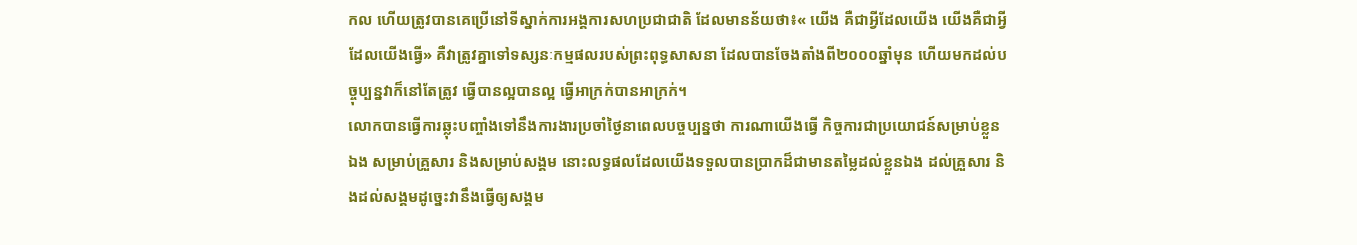កល ហើយត្រូវបានគេប្រើនៅទីស្នាក់ការអង្គការសហប្រជាជាតិ ដែលមានន័យថា៖« យើង គឺជាអ្វីដែលយើង យើងគឺជាអ្វីដែលយើងធ្វើ» គឺវាត្រូវគ្នាទៅទស្សនៈកម្មផលរបស់ព្រះពុទ្ធសាសនា ដែលបានចែងតាំងពី២០០០ឆ្នាំមុន ហើយមកដល់បច្ចុប្បន្នវាក៏នៅតែត្រូវ ធ្វើបានល្អបានល្អ ធ្វើអាក្រក់បានអាក្រក់។
លោកបានធ្វើការឆ្លុះបញ្ចាំងទៅនឹងការងារប្រចាំថ្ងៃនាពេលបច្ចប្បន្នថា ការណាយើងធ្វើ កិច្ចការជាប្រយោជន៍សម្រាប់ខ្លួនឯង សម្រាប់គ្រួសារ និងសម្រាប់សង្គម នោះលទ្ធផលដែលយើងទទួលបានប្រាកដ៏ជាមានតម្លៃដល់ខ្លួនឯង ដល់គ្រួសារ និងដល់សង្គមដូច្នេះវានឹងធ្វើឲ្យសង្គម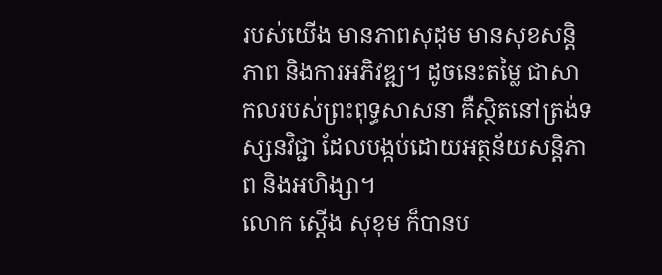របស់យើង មានភាពសុដុម មានសុខសន្តិភាព និងការអភិវឌ្ឍ។ ដូចនេះតម្លៃ ជាសាកលរបស់ព្រះពុទ្ធសាសនា គឺស្ថិតនៅត្រង់ទស្សនវិជ្ជា ដែលបង្កប់ដោយអត្ថន័យសន្តិភាព និងអហិង្សា។
លោក ស្តើង សុខុម ក៏បានប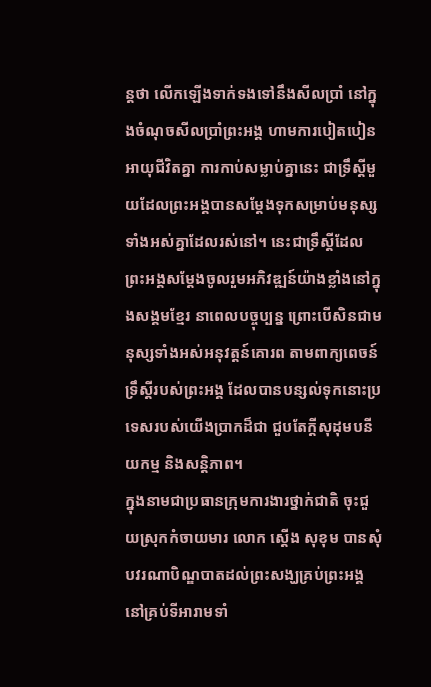ន្តថា លើកឡើងទាក់ទងទៅនឹងសីលប្រាំ នៅក្នុងចំណុចសីលប្រាំព្រះអង្គ ហាមការបៀតបៀនអាយុជីវិតគ្នា ការកាប់សម្លាប់គ្នានេះ ជាទ្រឹស្ដីមួយដែលព្រះអង្គបានសម្ដែងទុកសម្រាប់មនុស្សទាំងអស់គ្នាដែលរស់នៅ។ នេះជាទ្រឹស្ដីដែលព្រះអង្គសម្ដែងចូលរួមអភិវឌ្ឍន៍យ៉ាងខ្លាំងនៅក្នុងសង្គមខ្មែរ នាពេលបច្ចុប្បន្ន ព្រោះបើសិនជាមនុស្សទាំងអស់អនុវត្តន៍គោរព តាមពាក្យពេចន៍ទ្រឹស្ដីរបស់ព្រះអង្គ ដែលបានបន្សល់ទុកនោះប្រទេសរបស់យើងប្រាកដ៏ជា ជួបតែក្តីសុដុមបនីយកម្ម និងសន្តិភាព។
ក្នុងនាមជាប្រធានក្រុមការងារថ្នាក់ជាតិ ចុះជួយស្រុកកំចាយមារ លោក ស្តើង សុខុម បានសុំបវរណាបិណ្ឌបាតដល់ព្រះសង្ឃគ្រប់ព្រះអង្គ នៅគ្រប់ទីអារាមទាំ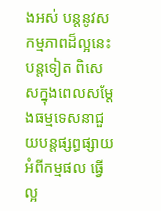ងអស់ បន្តនូវសកម្មភាពដ៏ល្អនេះបន្តទៀត ពិសេសក្នុងពេលសម្តែងធម្មទេសនាជួយបន្តផ្សព្ធផ្សាយអំពីកម្មផល ធ្វើល្អ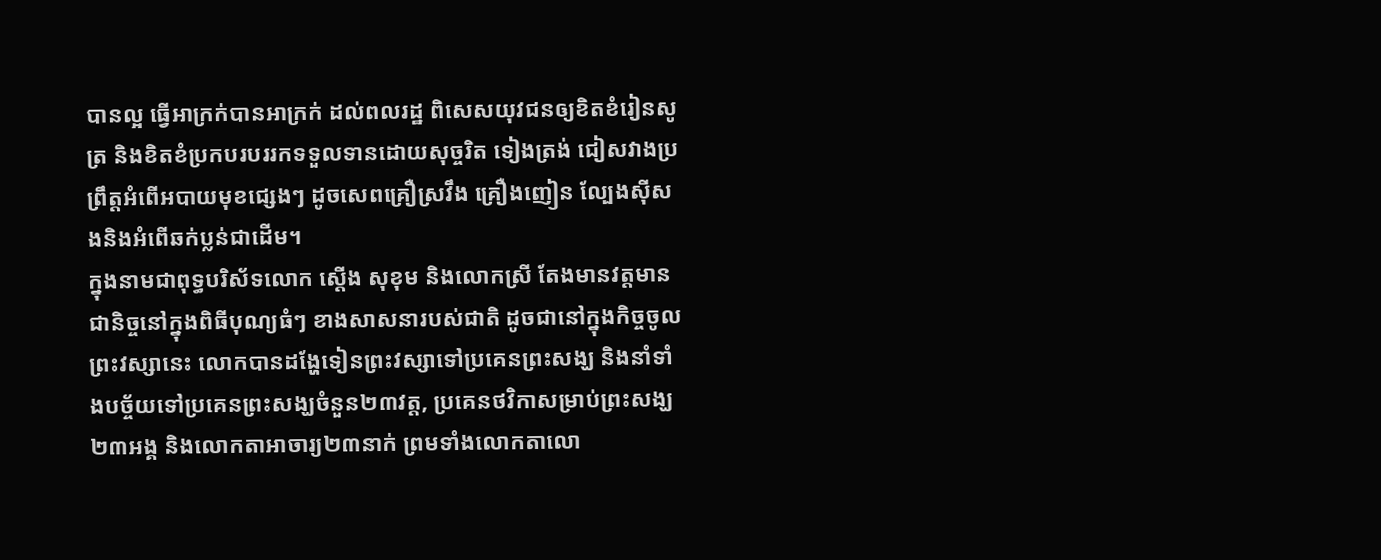បានល្អ ធ្វើអាក្រក់បានអាក្រក់ ដល់ពលរដ្ឋ ពិសេសយុវជនឲ្យខិតខំរៀនសូត្រ និងខិតខំប្រកបរបររកទទួលទានដោយសុច្ចរិត ទៀងត្រង់ ជៀសវាងប្រព្រឹត្តអំពើអបាយមុខជ្សេងៗ ដូចសេពគ្រឿស្រវឹង គ្រឿងញៀន ល្បែងស៊ីសងនិងអំពើឆក់ប្លន់ជាដើម។
ក្នុងនាមជាពុទ្ធបរិស័ទលោក ស្តើង សុខុម និងលោកស្រី តែងមានវត្តមានជានិច្ចនៅក្នុងពិធីបុណ្យធំៗ ខាងសាសនារបស់ជាតិ ដូចជានៅក្នុងកិច្ចចូលព្រះវស្សានេះ លោកបានដង្ហែទៀនព្រះវស្សាទៅប្រគេនព្រះសង្ឃ និងនាំទាំងបច្ច័យទៅប្រគេនព្រះសង្ឃចំនួន២៣វត្ត, ប្រគេនថវិកាសម្រាប់ព្រះសង្ឃ២៣អង្គ និងលោកតាអាចារ្យ២៣នាក់ ព្រមទាំងលោកតាលោ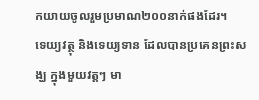កយាយចូលរួមប្រមាណ២០០នាក់ផងដែរ។
ទេយ្យវត្ថុ និងទេយ្យទាន ដែលបានប្រគេនព្រះសង្ឃ ក្នុងមួយវត្តៗ មា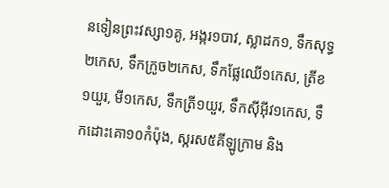នទៀនព្រះវស្សា១គូ, អង្ករ១បាវ, ស្លាដក១, ទឹកសុទ្ធ២កេស, ទឹកក្រូច២កេស, ទឹកផ្លែឈើ១កេស, ត្រីខ១យួរ, មី១កេស, ទឹកត្រី១យួរ, ទឹកស៊ីអ៊ីវ១កេស, ទឹកដោះគោ១០កំប៉ុង, ស្ករស៥គីឡូក្រាម និង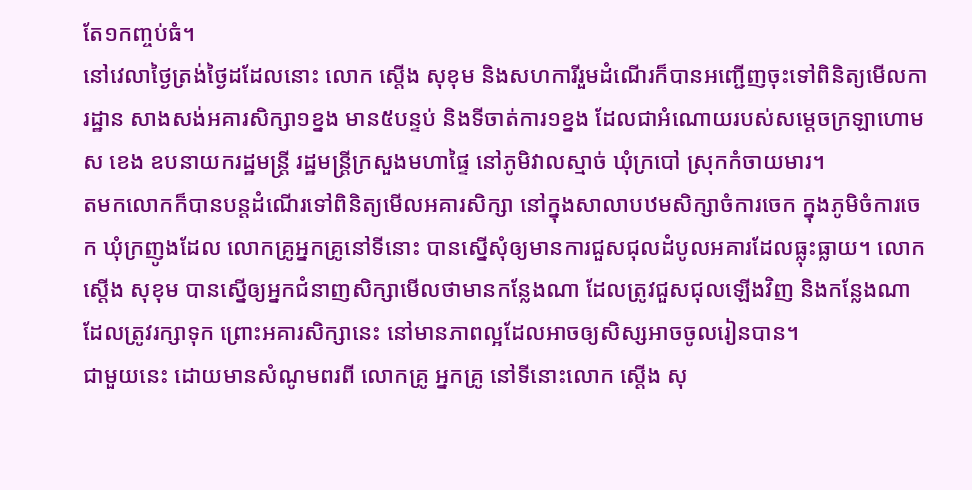តែ១កញ្ចប់ធំ។
នៅវេលាថ្ងៃត្រង់ថ្ងៃដដែលនោះ លោក ស្តើង សុខុម និងសហការីរួមដំណើរក៏បានអញ្ជើញចុះទៅពិនិត្យមើលការដ្ឋាន សាងសង់អគារសិក្សា១ខ្នង មាន៥បន្ទប់ និងទីចាត់ការ១ខ្នង ដែលជាអំណោយរបស់សម្តេចក្រឡាហោម ស ខេង ឧបនាយករដ្ឋមន្រ្តី រដ្ឋមន្រ្តីក្រសួងមហាផ្ទៃ នៅភូមិវាលស្មាច់ ឃុំក្របៅ ស្រុកកំចាយមារ។
តមកលោកក៏បានបន្តដំណើរទៅពិនិត្យមើលអគារសិក្សា នៅក្នុងសាលាបឋមសិក្សាចំការចេក ក្នុងភូមិចំការចេក ឃុំក្រញូងដែល លោកគ្រូអ្នកគ្រូនៅទីនោះ បានស្នើសុំឲ្យមានការជួសជុលដំបូលអគារដែលធ្លុះធ្លាយ។ លោក ស្តើង សុខុម បានស្នើឲ្យអ្នកជំនាញសិក្សាមើលថាមានកន្លែងណា ដែលត្រូវជួសជុលឡើងវិញ និងកន្លែងណាដែលត្រូវរក្សាទុក ព្រោះអគារសិក្សានេះ នៅមានភាពល្អដែលអាចឲ្យសិស្សអាចចូលរៀនបាន។
ជាមួយនេះ ដោយមានសំណូមពរពី លោកគ្រូ អ្នកគ្រូ នៅទីនោះលោក ស្តើង សុ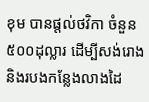ខុម បានផ្តល់ថវិកា ចំនួន៥០០ដុល្លារ ដើម្បីសង់រោង និងរបងកន្លែងលាងដៃ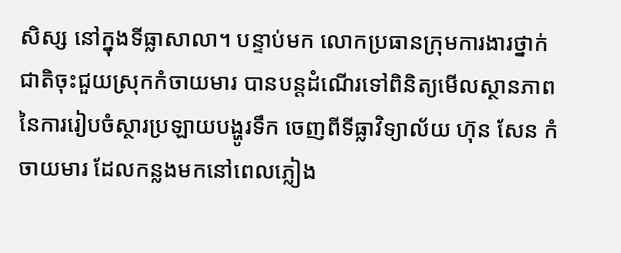សិស្ស នៅក្នុងទីធ្លាសាលា។ បន្ទាប់មក លោកប្រធានក្រុមការងារថ្នាក់ជាតិចុះជួយស្រុកកំចាយមារ បានបន្តដំណើរទៅពិនិត្យមើលស្ថានភាព នៃការរៀបចំស្ថារប្រឡាយបង្ហូរទឹក ចេញពីទីធ្លាវិទ្យាល័យ ហ៊ុន សែន កំចាយមារ ដែលកន្លងមកនៅពេលភ្លៀង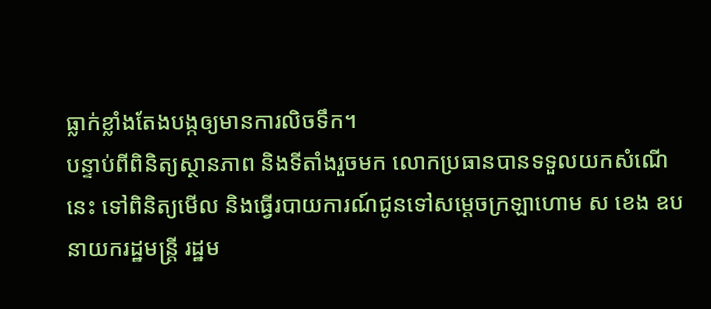ធ្លាក់ខ្លាំងតែងបង្កឲ្យមានការលិចទឹក។
បន្ទាប់ពីពិនិត្យស្ថានភាព និងទីតាំងរួចមក លោកប្រធានបានទទួលយកសំណើនេះ ទៅពិនិត្យមើល និងធ្វើរបាយការណ៍ជូនទៅសម្តេចក្រឡាហោម ស ខេង ឧបនាយករដ្ឋមន្រ្តី រដ្ឋម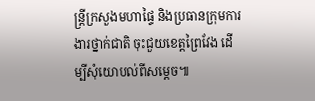ន្រ្តីក្រសួងមហាផ្ទៃ និងប្រធានក្រុមការងារថ្នាក់ជាតិ ចុះជួយខេត្តព្រៃវែង ដើម្បីសុំយោបល់ពីសម្តេច៕